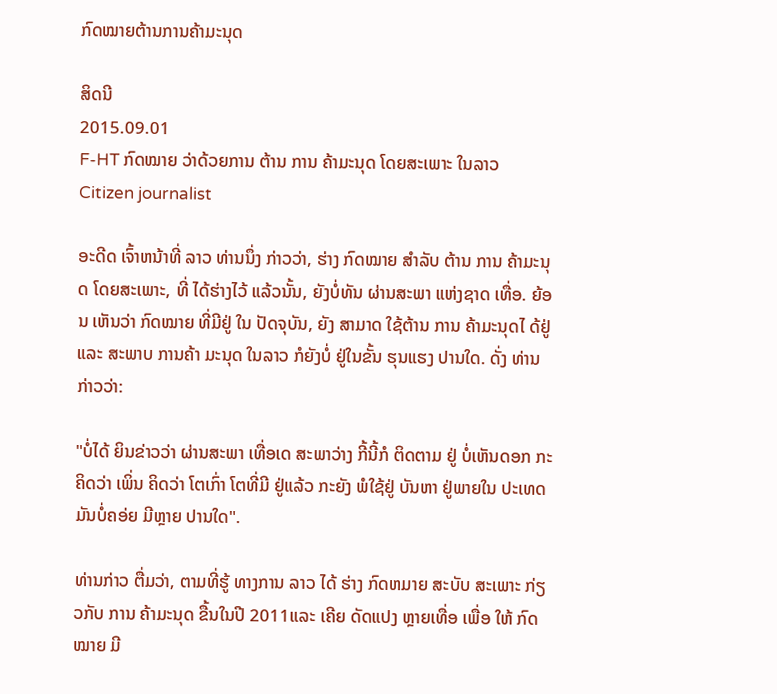ກົດໝາຍຕ້ານການຄ້າມະນຸດ

ສິດນີ
2015.09.01
F-HT ກົດໝາຍ ວ່າດ້ວຍການ ຕ້ານ ການ ຄ້າມະນຸດ ໂດຍສະເພາະ ໃນລາວ
Citizen journalist

ອະດີດ ເຈົ້າຫນ້າທີ່ ລາວ ທ່ານນຶ່ງ ກ່າວວ່າ, ຮ່າງ ກົດໝາຍ ສໍາລັບ ຕ້ານ ການ ຄ້າມະນຸດ ໂດຍສະເພາະ, ທີ່ ໄດ້ຮ່າງໄວ້ ແລ້ວນັ້ນ, ຍັງບໍ່ທັນ ຜ່ານສະພາ ແຫ່ງຊາດ ເທື່ອ. ຍ້ອນ ເຫັນວ່າ ກົດໝາຍ ທີ່ມີຢູ່ ໃນ ປັດຈຸບັນ, ຍັງ ສາມາດ ໃຊ້ຕ້ານ ການ ຄ້າມະນຸດໄ ດ້ຢູ່ ແລະ ສະພາບ ການຄ້າ ມະນຸດ ໃນລາວ ກໍຍັງບໍ່ ຢູ່ໃນຂັ້ນ ຮຸນແຮງ ປານໃດ. ດັ່ງ ທ່ານ ກ່າວວ່າ:

"ບໍ່ໄດ້ ຍິນຂ່າວວ່າ ຜ່ານສະພາ ເທື່ອເດ ສະພາວ່າງ ກີ້ນີ້ກໍ ຕິດຕາມ ຢູ່ ບໍ່ເຫັນດອກ ກະຄິດວ່າ ເພິ່ນ ຄິດວ່າ ໂຕເກົ່າ ໂຕທີ່ມີ ຢູ່ແລ້ວ ກະຍັງ ພໍໃຊ້ຢູ່ ບັນຫາ ຢູ່ພາຍໃນ ປະເທດ ມັນບໍ່ຄອ່ຍ ມີຫຼາຍ ປານໃດ".

ທ່ານກ່າວ ຕື່ມວ່າ, ຕາມທີ່ຮູ້ ທາງການ ລາວ ໄດ້ ຮ່າງ ກົດຫມາຍ ສະບັບ ສະເພາະ ກ່ຽວກັບ ການ ຄ້າມະນຸດ ຂື້ນໃນປີ 2011ແລະ ເຄີຍ ດັດແປງ ຫຼາຍເທື່ອ ເພື່ອ ໃຫ້ ກົດ ໝາຍ ມີ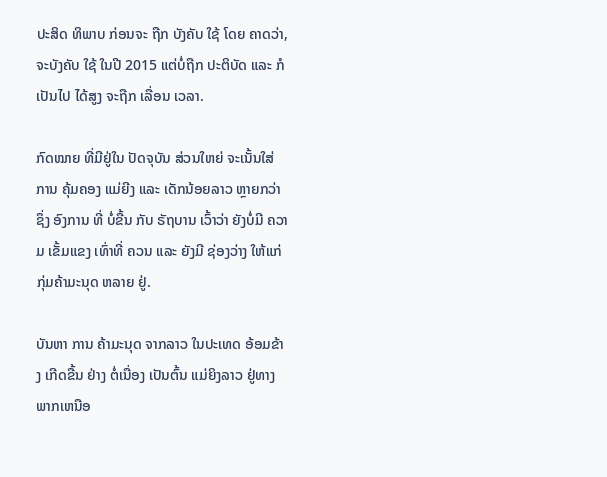ປະສິດ ທິພາບ ກ່ອນຈະ ຖືກ ບັງຄັບ ໃຊ້ ໂດຍ ຄາດວ່າ, ຈະບັງຄັບ ໃຊ້ ໃນປີ 2015 ແຕ່ບໍ່ຖືກ ປະຕິບັດ ແລະ ກໍເປັນໄປ ໄດ້ສູງ ຈະຖືກ ເລື່ອນ ເວລາ.

ກົດໝາຍ ທີ່ມີຢູ່ໃນ ປັດຈຸບັນ ສ່ວນໃຫຍ່ ຈະເນັ້ນໃສ່ ການ ຄຸ້ມຄອງ ແມ່ຍີງ ແລະ ເດັກນ້ອຍລາວ ຫຼາຍກວ່າ ຊຶ່ງ ອົງການ ທີ່ ບໍ່ຂື້ນ ກັບ ຣັຖບານ ເວົ້າວ່າ ຍັງບໍ່ມີ ຄວາມ ເຂັ້ມແຂງ ເທົ່າທີ່ ຄວນ ແລະ ຍັງມີ ຊ່ອງວ່າງ ໃຫ້ແກ່ ກຸ່ມຄ້າມະນຸດ ຫລາຍ ຢູ່.

ບັນຫາ ການ ຄ້າມະນຸດ ຈາກລາວ ໃນປະເທດ ອ້ອມຂ້າງ ເກີດຂື້ນ ຢ່າງ ຕໍ່ເນື່ອງ ເປັນຕົ້ນ ແມ່ຍິງລາວ ຢູ່ທາງ ພາກເຫນືອ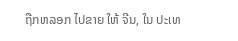ຖືກຫລອກ ໄປຂາຍ ໃຫ້ ຈີນ, ໃນ ປະເທ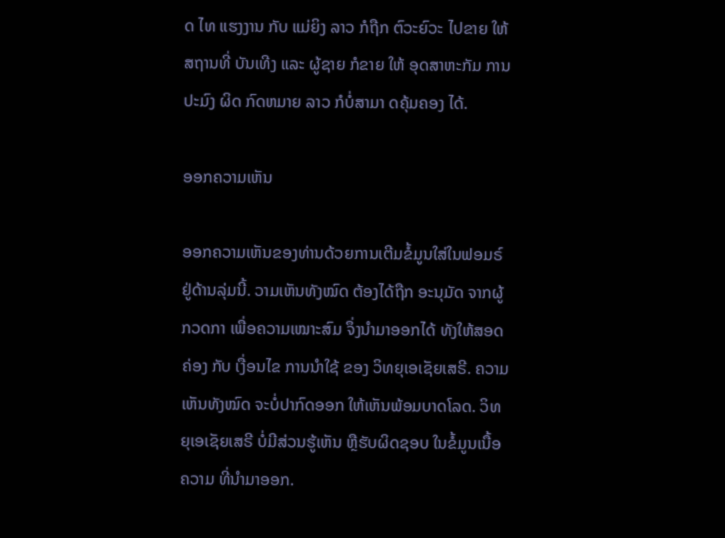ດ ໄທ ແຮງງານ ກັບ ແມ່ຍິງ ລາວ ກໍຖືກ ຕົວະຍົວະ ໄປຂາຍ ໃຫ້ສຖານທີ່ ບັນເທີງ ແລະ ຜູ້ຊາຍ ກໍຂາຍ ໃຫ້ ອຸດສາຫະກັມ ການ ປະມົງ ຜິດ ກົດຫມາຍ ລາວ ກໍບໍ່ສາມາ ດຄຸ້ມຄອງ ໄດ້.

ອອກຄວາມເຫັນ

ອອກຄວາມເຫັນຂອງທ່ານດ້ວຍການເຕີມຂໍ້ມູນໃສ່ໃນຟອມຣ໌ຢູ່ດ້ານລຸ່ມນີ້. ວາມເຫັນທັງໝົດ ຕ້ອງໄດ້ຖືກ ອະນຸມັດ ຈາກຜູ້ ກວດກາ ເພື່ອຄວາມເໝາະສົມ ຈຶ່ງນໍາມາອອກໄດ້ ທັງໃຫ້ສອດຄ່ອງ ກັບ ເງື່ອນໄຂ ການນຳໃຊ້ ຂອງ ວິທຍຸເອເຊັຍເສຣີ. ຄວາມເຫັນທັງໝົດ ຈະບໍ່ປາກົດອອກ ໃຫ້ເຫັນພ້ອມບາດໂລດ. ວິທຍຸເອເຊັຍເສຣີ ບໍ່ມີສ່ວນຮູ້ເຫັນ ຫຼືຮັບຜິດຊອບ ໃນຂໍ້ມູນເນື້ອຄວາມ ທີ່ນໍາມາອອກ.